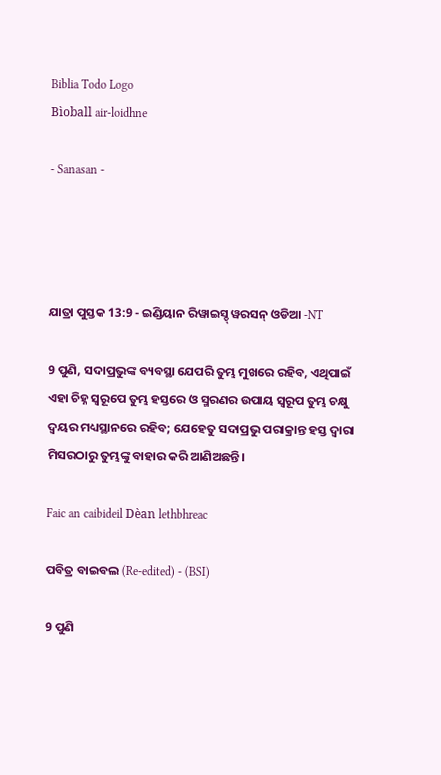Biblia Todo Logo
Bìoball air-loidhne

- Sanasan -




ଯାତ୍ରା ପୁସ୍ତକ 13:9 - ଇଣ୍ଡିୟାନ ରିୱାଇସ୍ଡ୍ ୱରସନ୍ ଓଡିଆ -NT

9 ପୁଣି, ସଦାପ୍ରଭୁଙ୍କ ବ୍ୟବସ୍ଥା ଯେପରି ତୁମ୍ଭ ମୁଖରେ ରହିବ, ଏଥିପାଇଁ ଏହା ଚିହ୍ନ ସ୍ୱରୂପେ ତୁମ୍ଭ ହସ୍ତରେ ଓ ସ୍ମରଣର ଉପାୟ ସ୍ୱରୂପ ତୁମ୍ଭ ଚକ୍ଷୁ ଦ୍ୱୟର ମଧ୍ୟସ୍ଥାନରେ ରହିବ; ଯେହେତୁ ସଦାପ୍ରଭୁ ପରାକ୍ରାନ୍ତ ହସ୍ତ ଦ୍ୱାରା ମିସରଠାରୁ ତୁମ୍ଭଙ୍କୁ ବାହାର କରି ଆଣିଅଛନ୍ତି।

Faic an caibideil Dèan lethbhreac

ପବିତ୍ର ବାଇବଲ (Re-edited) - (BSI)

9 ପୁଣି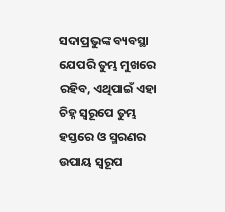ସଦାପ୍ରଭୁଙ୍କ ବ୍ୟବସ୍ଥା ଯେପରି ତୁମ୍ଭ ମୁଖରେ ରହିବ, ଏଥିପାଇଁ ଏହା ଚିହ୍ନ ସ୍ଵରୂପେ ତୁମ୍ଭ ହସ୍ତରେ ଓ ସ୍ମରଣର ଉପାୟ ସ୍ଵରୂପ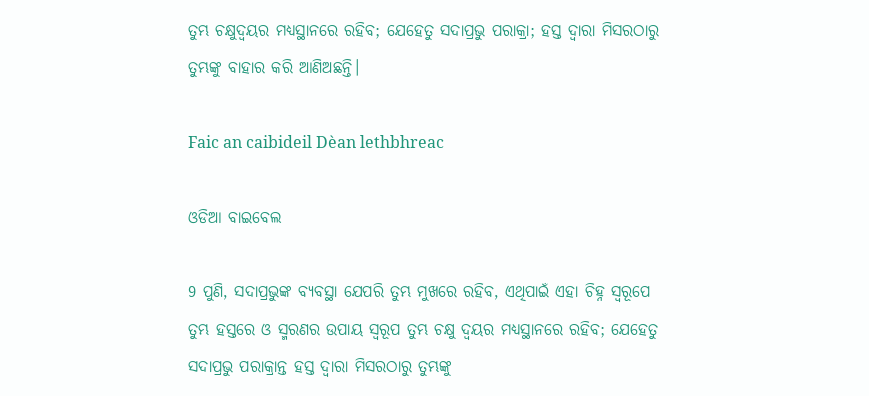ତୁମ୍ଭ ଚକ୍ଷୁଦ୍ଵୟର ମଧ୍ୟସ୍ଥାନରେ ରହିବ; ଯେହେତୁ ସଦାପ୍ରଭୁ ପରାକ୍ରା; ହସ୍ତ ଦ୍ଵାରା ମିସରଠାରୁ ତୁମ୍ଭଙ୍କୁ ବାହାର କରି ଆଣିଅଛନ୍ତି।

Faic an caibideil Dèan lethbhreac

ଓଡିଆ ବାଇବେଲ

9 ପୁଣି, ସଦାପ୍ରଭୁଙ୍କ ବ୍ୟବସ୍ଥା ଯେପରି ତୁମ୍ଭ ମୁଖରେ ରହିବ, ଏଥିପାଇଁ ଏହା ଚିହ୍ନ ସ୍ୱରୂପେ ତୁମ୍ଭ ହସ୍ତରେ ଓ ସ୍ମରଣର ଉପାୟ ସ୍ୱରୂପ ତୁମ୍ଭ ଚକ୍ଷୁ ଦ୍ୱୟର ମଧ୍ୟସ୍ଥାନରେ ରହିବ; ଯେହେତୁ ସଦାପ୍ରଭୁ ପରାକ୍ରାନ୍ତ ହସ୍ତ ଦ୍ୱାରା ମିସରଠାରୁ ତୁମ୍ଭଙ୍କୁ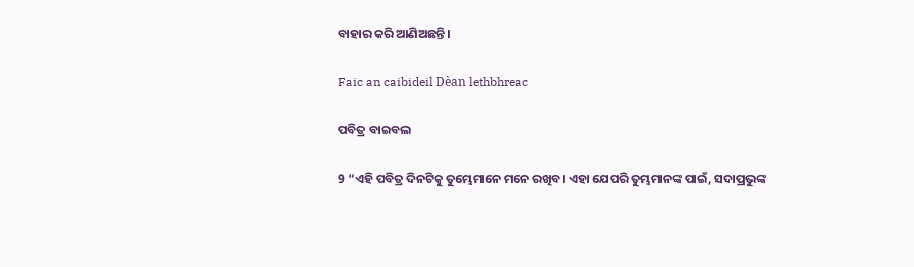ବାହାର କରି ଆଣିଅଛନ୍ତି।

Faic an caibideil Dèan lethbhreac

ପବିତ୍ର ବାଇବଲ

9 “ଏହି ପବିତ୍ର ଦିନଟିକୁ ତୁମ୍ଭେମାନେ ମନେ ରଖିବ। ଏହା ଯେପରି ତୁମ୍ଭମାନଙ୍କ ପାଇଁ, ସଦାପ୍ରଭୁଙ୍କ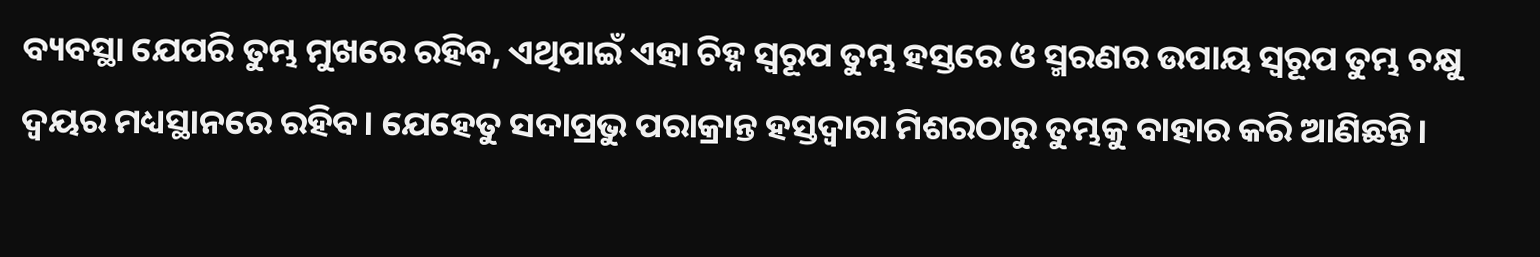ବ୍ୟବସ୍ଥା ଯେପରି ତୁମ୍ଭ ମୁଖରେ ରହିବ, ଏଥିପାଇଁ ଏହା ଚିହ୍ନ ସ୍ୱରୂପ ତୁମ୍ଭ ହସ୍ତରେ ଓ ସ୍ମରଣର ଉପାୟ ସ୍ୱରୂପ ତୁମ୍ଭ ଚକ୍ଷୁ ଦ୍ୱୟର ମଧ୍ୟସ୍ଥାନରେ ରହିବ। ଯେହେତୁ ସଦାପ୍ରଭୁ ପରାକ୍ରାନ୍ତ ହସ୍ତଦ୍ୱାରା ମିଶରଠାରୁ ତୁମ୍ଭକୁ ବାହାର କରି ଆଣିଛନ୍ତି।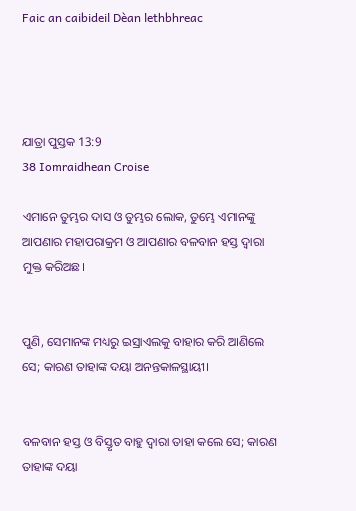Faic an caibideil Dèan lethbhreac




ଯାତ୍ରା ପୁସ୍ତକ 13:9
38 Iomraidhean Croise

ଏମାନେ ତୁମ୍ଭର ଦାସ ଓ ତୁମ୍ଭର ଲୋକ, ତୁମ୍ଭେ ଏମାନଙ୍କୁ ଆପଣାର ମହାପରାକ୍ରମ ଓ ଆପଣାର ବଳବାନ ହସ୍ତ ଦ୍ୱାରା ମୁକ୍ତ କରିଅଛ।


ପୁଣି, ସେମାନଙ୍କ ମଧ୍ୟରୁ ଇସ୍ରାଏଲକୁ ବାହାର କରି ଆଣିଲେ ସେ; କାରଣ ତାହାଙ୍କ ଦୟା ଅନନ୍ତକାଳସ୍ଥାୟୀ।


ବଳବାନ ହସ୍ତ ଓ ବିସ୍ତୃତ ବାହୁ ଦ୍ୱାରା ତାହା କଲେ ସେ; କାରଣ ତାହାଙ୍କ ଦୟା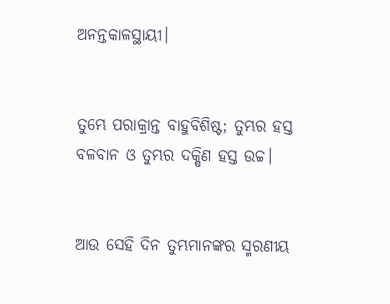ଅନନ୍ତକାଳସ୍ଥାୟୀ।


ତୁମ୍ଭେ ପରାକ୍ରାନ୍ତ ବାହୁବିଶିଷ୍ଟ; ତୁମ୍ଭର ହସ୍ତ ବଳବାନ ଓ ତୁମ୍ଭର ଦକ୍ଷିଣ ହସ୍ତ ଉଚ୍ଚ।


ଆଉ ସେହି ଦିନ ତୁମ୍ଭମାନଙ୍କର ସ୍ମରଣୀୟ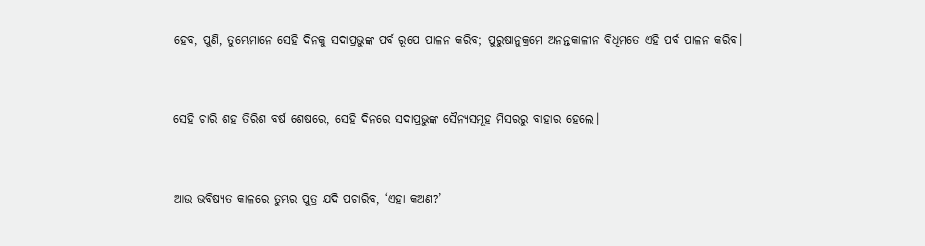ହେବ, ପୁଣି, ତୁମ୍ଭେମାନେ ସେହି ଦିନକୁ ସଦାପ୍ରଭୁଙ୍କ ପର୍ବ ରୂପେ ପାଳନ କରିବ; ପୁରୁଷାନୁକ୍ରମେ ଅନନ୍ତକାଳୀନ ବିଧିମତେ ଏହି ପର୍ବ ପାଳନ କରିବ।


ସେହି ଚାରି ଶହ ତିରିଶ ବର୍ଷ ଶେଷରେ, ସେହି ଦିନରେ ସଦାପ୍ରଭୁଙ୍କ ସୈନ୍ୟସମୂହ ମିସରରୁ ବାହାର ହେଲେ।


ଆଉ ଭବିଷ୍ୟତ କାଳରେ ତୁମ୍ଭର ପୁତ୍ର ଯଦି ପଚାରିବ, ‘ଏହା କଅଣ?’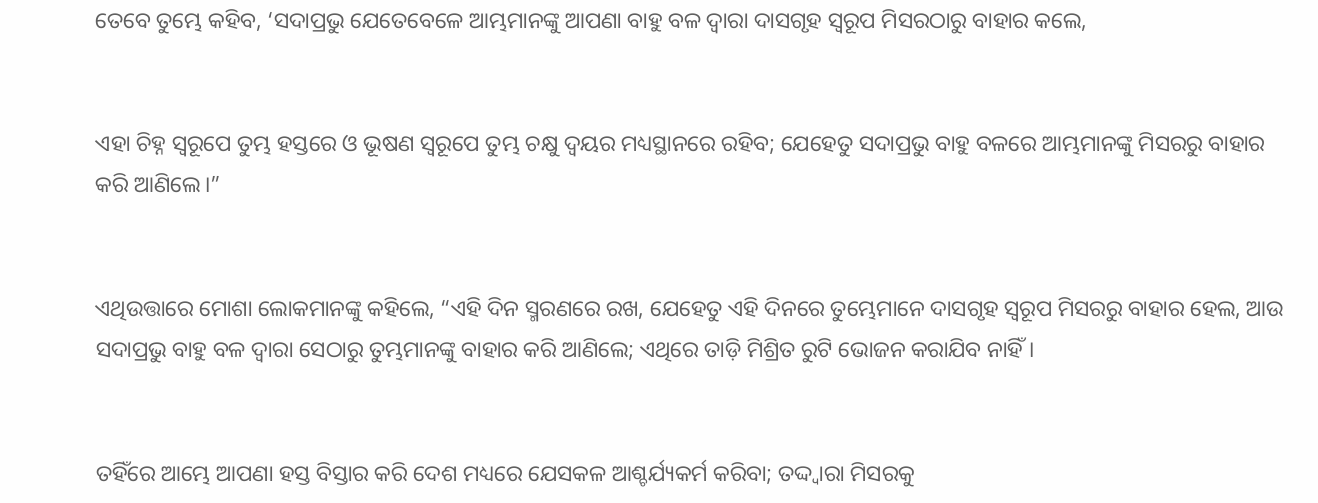ତେବେ ତୁମ୍ଭେ କହିବ, ‘ସଦାପ୍ରଭୁ ଯେତେବେଳେ ଆମ୍ଭମାନଙ୍କୁ ଆପଣା ବାହୁ ବଳ ଦ୍ୱାରା ଦାସଗୃହ ସ୍ୱରୂପ ମିସରଠାରୁ ବାହାର କଲେ,


ଏହା ଚିହ୍ନ ସ୍ୱରୂପେ ତୁମ୍ଭ ହସ୍ତରେ ଓ ଭୂଷଣ ସ୍ୱରୂପେ ତୁମ୍ଭ ଚକ୍ଷୁ ଦ୍ୱୟର ମଧ୍ୟସ୍ଥାନରେ ରହିବ; ଯେହେତୁ ସଦାପ୍ରଭୁ ବାହୁ ବଳରେ ଆମ୍ଭମାନଙ୍କୁ ମିସରରୁ ବାହାର କରି ଆଣିଲେ।”


ଏଥିଉତ୍ତାରେ ମୋଶା ଲୋକମାନଙ୍କୁ କହିଲେ, “ଏହି ଦିନ ସ୍ମରଣରେ ରଖ, ଯେହେତୁ ଏହି ଦିନରେ ତୁମ୍ଭେମାନେ ଦାସଗୃହ ସ୍ୱରୂପ ମିସରରୁ ବାହାର ହେଲ, ଆଉ ସଦାପ୍ରଭୁ ବାହୁ ବଳ ଦ୍ୱାରା ସେଠାରୁ ତୁମ୍ଭମାନଙ୍କୁ ବାହାର କରି ଆଣିଲେ; ଏଥିରେ ତାଡ଼ି ମିଶ୍ରିତ ରୁଟି ଭୋଜନ କରାଯିବ ନାହିଁ।


ତହିଁରେ ଆମ୍ଭେ ଆପଣା ହସ୍ତ ବିସ୍ତାର କରି ଦେଶ ମଧ୍ୟରେ ଯେସକଳ ଆଶ୍ଚର୍ଯ୍ୟକର୍ମ କରିବା; ତଦ୍ଦ୍ୱାରା ମିସରକୁ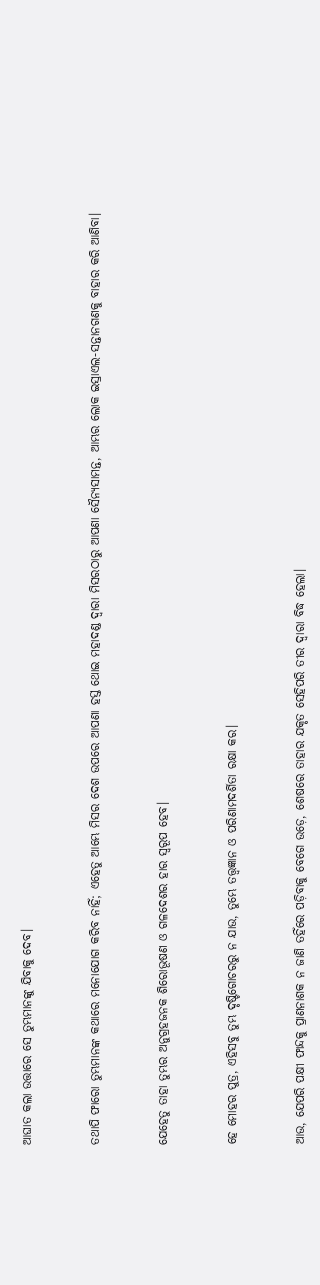ଆଘାତ କଲା ଉତ୍ତାରେ ସେ ତୁମ୍ଭମାନଙ୍କୁ ଯିବାକୁ ଦେବ।


ତଥାପି ଫାରୋ ତୁମ୍ଭମାନଙ୍କ କଥାରେ ମନୋଯୋଗ କରିବ ନାହିଁ; ଏହେତୁ ଆମ୍ଭେ ମିସର ଦେଶ ଉପରେ ଆପଣା ହସ୍ତ ଥୋଇ ମହାଦଣ୍ଡ ଦ୍ୱାରା ମିସରଠାରୁ ଆପଣା ସୈନ୍ୟସାମନ୍ତ, ଆମ୍ଭର ଲୋକ ଇସ୍ରାଏଲ-ସନ୍ତାନଗଣକୁ ବାହାର କରି ଆଣିବା।


ଯେହେତୁ ତାହା ତୁମ୍ଭର ଅନୁଗ୍ରହଜନକ ଶିରୋଭୂଷଣ ଓ ଗଳଦେଶର ହାର ସ୍ୱରୂପ ହେବ।


ହେ ମୋହର ପୁତ୍ର, ଏହିସବୁ ତୁମ୍ଭ ଦୃଷ୍ଟିଗୋଚରରୁ ନ ଯାଉ, ତୁମ୍ଭେ ତତ୍ତ୍ୱଜ୍ଞାନ ଓ ପରିଣାମଦର୍ଶିତା ରକ୍ଷା କର।


ଆଉ, ଯେପରି ପକ୍ଷୀ ଫାନ୍ଦକୁ ପ୍ରାଣନାଶକ ନ ଜାଣି ତହିଁରେ ପଡ଼ିବାକୁ ବେଗେ ଉଡ଼େ, ଶେଷରେ ତାହାର ଯକୃତ ସେହିପରି ତୀର ଦ୍ୱାରା ବିଦ୍ଧ ହେଲା।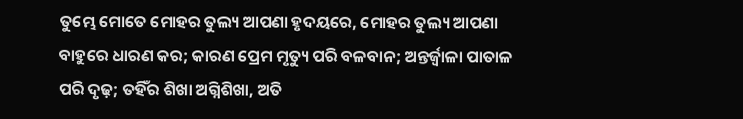ତୁମ୍ଭେ ମୋତେ ମୋହର ତୁଲ୍ୟ ଆପଣା ହୃଦୟରେ, ମୋହର ତୁଲ୍ୟ ଆପଣା ବାହୁରେ ଧାରଣ କର; କାରଣ ପ୍ରେମ ମୃତ୍ୟୁ ପରି ବଳବାନ; ଅନ୍ତର୍ଜ୍ୱାଳା ପାତାଳ ପରି ଦୃଢ଼; ତହିଁର ଶିଖା ଅଗ୍ନିଶିଖା, ଅତି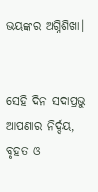ଭୟଙ୍କର ଅଗ୍ନିଶିଖା।


ସେହି ଦିନ ସଦାପ୍ରଭୁ ଆପଣାର ନିର୍ଦ୍ଦୟ, ବୃହତ ଓ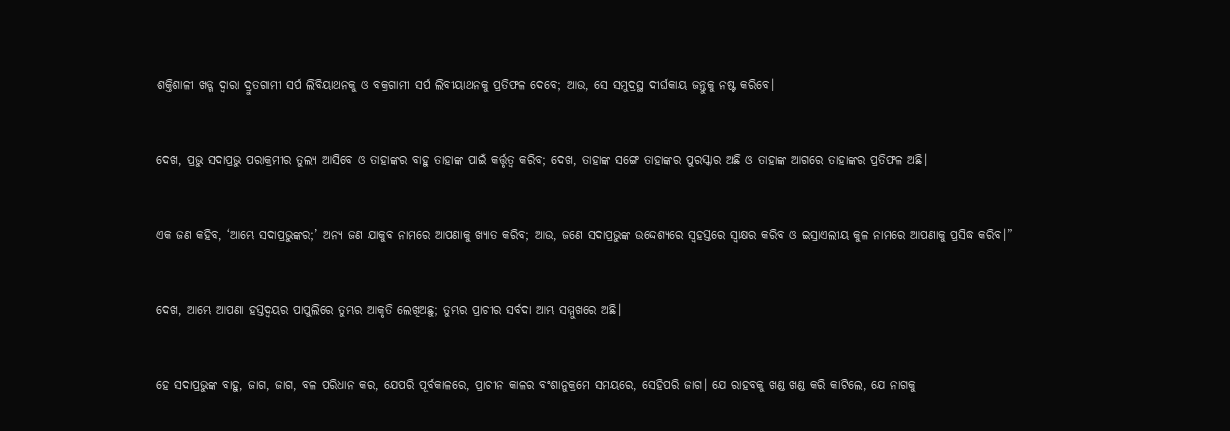ଶକ୍ତିଶାଳୀ ଖଡ୍ଗ ଦ୍ୱାରା ଦ୍ରୁତଗାମୀ ସର୍ପ ଲିବିୟାଥନକୁ ଓ ବକ୍ରଗାମୀ ସର୍ପ ଲିବୀୟାଥନକୁ ପ୍ରତିଫଳ ଦେବେ; ଆଉ, ସେ ସମୁଦ୍ରସ୍ଥ ଦୀର୍ଘକାୟ ଜନ୍ତୁକୁ ନଷ୍ଟ କରିବେ।


ଦେଖ, ପ୍ରଭୁ ସଦାପ୍ରଭୁ ପରାକ୍ରମୀର ତୁଲ୍ୟ ଆସିବେ ଓ ତାହାଙ୍କର ବାହୁ ତାହାଙ୍କ ପାଇଁ କର୍ତ୍ତୃତ୍ୱ କରିବ; ଦେଖ, ତାହାଙ୍କ ସଙ୍ଗେ ତାହାଙ୍କର ପୁରସ୍କାର ଅଛି ଓ ତାହାଙ୍କ ଆଗରେ ତାହାଙ୍କର ପ୍ରତିଫଳ ଅଛି।


ଏକ ଜଣ କହିବ, ‘ଆମ୍ଭେ ସଦାପ୍ରଭୁଙ୍କର;’ ଅନ୍ୟ ଜଣ ଯାକୁବ ନାମରେ ଆପଣାକୁ ଖ୍ୟାତ କରିବ; ଆଉ, ଜଣେ ସଦାପ୍ରଭୁଙ୍କ ଉଦ୍ଦେଶ୍ୟରେ ସ୍ୱହସ୍ତରେ ସ୍ୱାକ୍ଷର କରିବ ଓ ଇସ୍ରାଏଲୀୟ କୁଳ ନାମରେ ଆପଣାକୁ ପ୍ରସିଦ୍ଧ କରିବ।”


ଦେଖ, ଆମ୍ଭେ ଆପଣା ହସ୍ତଦ୍ୱୟର ପାପୁଲିରେ ତୁମ୍ଭର ଆକୃତି ଲେଖିଅଛୁ; ତୁମ୍ଭର ପ୍ରାଚୀର ସର୍ବଦା ଆମ୍ଭ ସମ୍ମୁଖରେ ଅଛି।


ହେ ସଦାପ୍ରଭୁଙ୍କ ବାହୁ, ଜାଗ, ଜାଗ, ବଳ ପରିଧାନ କର, ଯେପରି ପୂର୍ବକାଳରେ, ପ୍ରାଚୀନ କାଳର ବଂଶାନୁକ୍ରମେ ସମୟରେ, ସେହିପରି ଜାଗ। ଯେ ରାହବକୁ ଖଣ୍ଡ ଖଣ୍ଡ କରି କାଟିଲେ, ଯେ ନାଗକୁ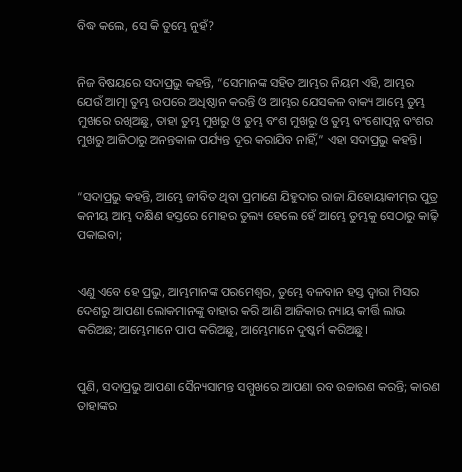ବିଦ୍ଧ କଲେ, ସେ କି ତୁମ୍ଭେ ନୁହଁ?


ନିଜ ବିଷୟରେ ସଦାପ୍ରଭୁ କହନ୍ତି, “ସେମାନଙ୍କ ସହିତ ଆମ୍ଭର ନିୟମ ଏହି, ଆମ୍ଭର ଯେଉଁ ଆତ୍ମା ତୁମ୍ଭ ଉପରେ ଅଧିଷ୍ଠାନ କରନ୍ତି ଓ ଆମ୍ଭର ଯେସକଳ ବାକ୍ୟ ଆମ୍ଭେ ତୁମ୍ଭ ମୁଖରେ ରଖିଅଛୁ, ତାହା ତୁମ୍ଭ ମୁଖରୁ ଓ ତୁମ୍ଭ ବଂଶ ମୁଖରୁ ଓ ତୁମ୍ଭ ବଂଶୋତ୍ପନ୍ନ ବଂଶର ମୁଖରୁ ଆଜିଠାରୁ ଅନନ୍ତକାଳ ପର୍ଯ୍ୟନ୍ତ ଦୂର କରାଯିବ ନାହିଁ,” ଏହା ସଦାପ୍ରଭୁ କହନ୍ତି।


“ସଦାପ୍ରଭୁ କହନ୍ତି, ଆମ୍ଭେ ଜୀବିତ ଥିବା ପ୍ରମାଣେ ଯିହୁଦାର ରାଜା ଯିହୋୟାକୀମ୍‍ର ପୁତ୍ର କନୀୟ ଆମ୍ଭ ଦକ୍ଷିଣ ହସ୍ତରେ ମୋହର ତୁଲ୍ୟ ହେଲେ ହେଁ ଆମ୍ଭେ ତୁମ୍ଭକୁ ସେଠାରୁ କାଢ଼ି ପକାଇବା;


ଏଣୁ ଏବେ ହେ ପ୍ରଭୁ, ଆମ୍ଭମାନଙ୍କ ପରମେଶ୍ୱର, ତୁମ୍ଭେ ବଳବାନ ହସ୍ତ ଦ୍ୱାରା ମିସର ଦେଶରୁ ଆପଣା ଲୋକମାନଙ୍କୁ ବାହାର କରି ଆଣି ଆଜିକାର ନ୍ୟାୟ କୀର୍ତ୍ତି ଲାଭ କରିଅଛ; ଆମ୍ଭେମାନେ ପାପ କରିଅଛୁ, ଆମ୍ଭେମାନେ ଦୁଷ୍କର୍ମ କରିଅଛୁ।


ପୁଣି, ସଦାପ୍ରଭୁ ଆପଣା ସୈନ୍ୟସାମନ୍ତ ସମ୍ମୁଖରେ ଆପଣା ରବ ଉଚ୍ଚାରଣ କରନ୍ତି; କାରଣ ତାହାଙ୍କର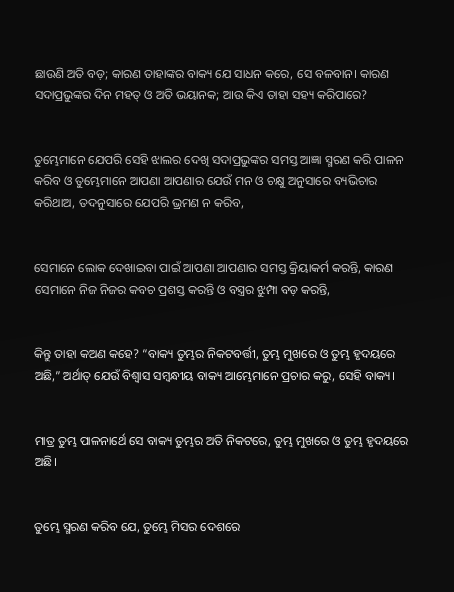ଛାଉଣି ଅତି ବଡ଼; କାରଣ ତାହାଙ୍କର ବାକ୍ୟ ଯେ ସାଧନ କରେ, ସେ ବଳବାନ। କାରଣ ସଦାପ୍ରଭୁଙ୍କର ଦିନ ମହତ୍ ଓ ଅତି ଭୟାନକ; ଆଉ କିଏ ତାହା ସହ୍ୟ କରିପାରେ?


ତୁମ୍ଭେମାନେ ଯେପରି ସେହି ଝାଲର ଦେଖି ସଦାପ୍ରଭୁଙ୍କର ସମସ୍ତ ଆଜ୍ଞା ସ୍ମରଣ କରି ପାଳନ କରିବ ଓ ତୁମ୍ଭେମାନେ ଆପଣା ଆପଣାର ଯେଉଁ ମନ ଓ ଚକ୍ଷୁ ଅନୁସାରେ ବ୍ୟଭିଚାର କରିଥାଅ, ତଦନୁସାରେ ଯେପରି ଭ୍ରମଣ ନ କରିବ,


ସେମାନେ ଲୋକ ଦେଖାଇବା ପାଇଁ ଆପଣା ଆପଣାର ସମସ୍ତ କ୍ରିୟାକର୍ମ କରନ୍ତି, କାରଣ ସେମାନେ ନିଜ ନିଜର କବଚ ପ୍ରଶସ୍ତ କରନ୍ତି ଓ ବସ୍ତ୍ରର ଝୁମ୍ପା ବଡ଼ କରନ୍ତି,


କିନ୍ତୁ ତାହା କଅଣ କହେ? “ବାକ୍ୟ ତୁମ୍ଭର ନିକଟବର୍ତ୍ତୀ, ତୁମ୍ଭ ମୁଖରେ ଓ ତୁମ୍ଭ ହୃଦୟରେ ଅଛି,” ଅର୍ଥାତ୍‍ ଯେଉଁ ବିଶ୍ୱାସ ସମ୍ବନ୍ଧୀୟ ବାକ୍ୟ ଆମ୍ଭେମାନେ ପ୍ରଚାର କରୁ, ସେହି ବାକ୍ୟ।


ମାତ୍ର ତୁମ୍ଭ ପାଳନାର୍ଥେ ସେ ବାକ୍ୟ ତୁମ୍ଭର ଅତି ନିକଟରେ, ତୁମ୍ଭ ମୁଖରେ ଓ ତୁମ୍ଭ ହୃଦୟରେ ଅଛି।


ତୁମ୍ଭେ ସ୍ମରଣ କରିବ ଯେ, ତୁମ୍ଭେ ମିସର ଦେଶରେ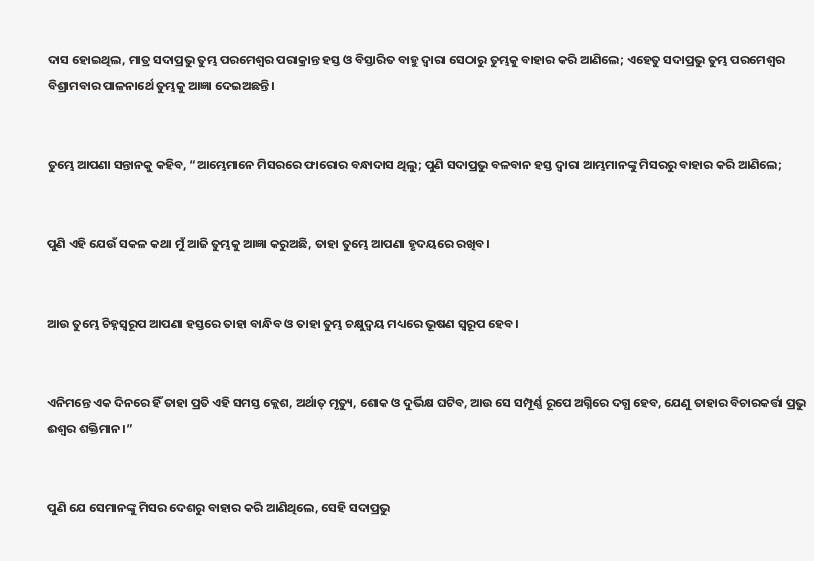ଦାସ ହୋଇଥିଲ, ମାତ୍ର ସଦାପ୍ରଭୁ ତୁମ୍ଭ ପରମେଶ୍ୱର ପରାକ୍ରାନ୍ତ ହସ୍ତ ଓ ବିସ୍ତାରିତ ବାହୁ ଦ୍ୱାରା ସେଠାରୁ ତୁମ୍ଭକୁ ବାହାର କରି ଆଣିଲେ; ଏହେତୁ ସଦାପ୍ରଭୁ ତୁମ୍ଭ ପରମେଶ୍ୱର ବିଶ୍ରାମବାର ପାଳନାର୍ଥେ ତୁମ୍ଭକୁ ଆଜ୍ଞା ଦେଇଅଛନ୍ତି।


ତୁମ୍ଭେ ଆପଣା ସନ୍ତାନକୁ କହିବ, “ଆମ୍ଭେମାନେ ମିସରରେ ଫାରୋର ବନ୍ଧାଦାସ ଥିଲୁ; ପୁଣି ସଦାପ୍ରଭୁ ବଳବାନ ହସ୍ତ ଦ୍ୱାରା ଆମ୍ଭମାନଙ୍କୁ ମିସରରୁ ବାହାର କରି ଆଣିଲେ;


ପୁଣି ଏହି ଯେଉଁ ସକଳ କଥା ମୁଁ ଆଜି ତୁମ୍ଭକୁ ଆଜ୍ଞା କରୁଅଛି, ତାହା ତୁମ୍ଭେ ଆପଣା ହୃଦୟରେ ରଖିବ।


ଆଉ ତୁମ୍ଭେ ଚିହ୍ନସ୍ୱରୂପ ଆପଣା ହସ୍ତରେ ତାହା ବାନ୍ଧିବ ଓ ତାହା ତୁମ୍ଭ ଚକ୍ଷୁଦ୍ୱୟ ମଧ୍ୟରେ ଭୂଷଣ ସ୍ୱରୂପ ହେବ।


ଏନିମନ୍ତେ ଏକ ଦିନରେ ହିଁ ତାହା ପ୍ରତି ଏହି ସମସ୍ତ କ୍ଲେଶ, ଅର୍ଥାତ୍‍ ମୃତ୍ୟୁ, ଶୋକ ଓ ଦୁର୍ଭିକ୍ଷ ଘଟିବ, ଆଉ ସେ ସମ୍ପୂର୍ଣ୍ଣ ରୂପେ ଅଗ୍ନିରେ ଦଗ୍ଧ ହେବ, ଯେଣୁ ତାହାର ବିଚାରକର୍ତ୍ତା ପ୍ରଭୁ ଈଶ୍ବର ଶକ୍ତିମାନ।”


ପୁଣି ଯେ ସେମାନଙ୍କୁ ମିସର ଦେଶରୁ ବାହାର କରି ଆଣିଥିଲେ, ସେହି ସଦାପ୍ରଭୁ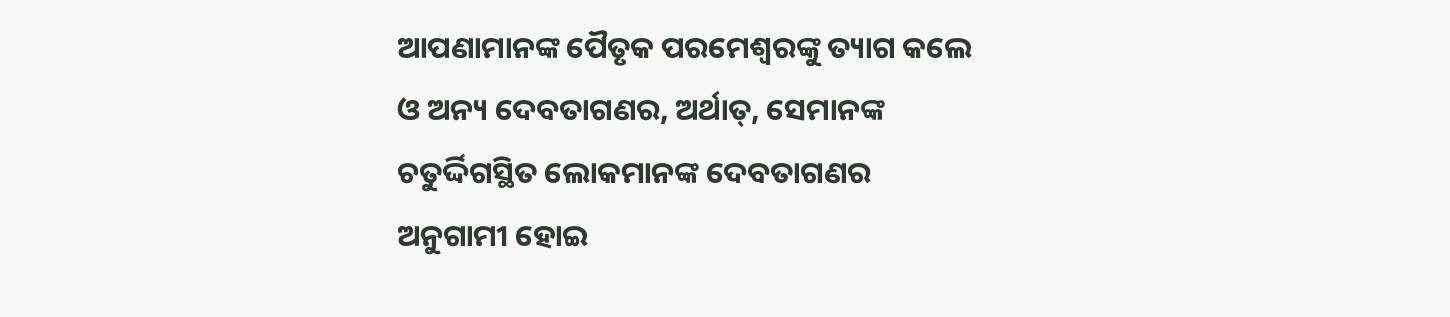ଆପଣାମାନଙ୍କ ପୈତୃକ ପରମେଶ୍ୱରଙ୍କୁ ତ୍ୟାଗ କଲେ ଓ ଅନ୍ୟ ଦେବତାଗଣର, ଅର୍ଥାତ୍‍, ସେମାନଙ୍କ ଚତୁର୍ଦ୍ଦିଗସ୍ଥିତ ଲୋକମାନଙ୍କ ଦେବତାଗଣର ଅନୁଗାମୀ ହୋଇ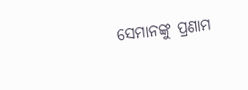ସେମାନଙ୍କୁ ପ୍ରଣାମ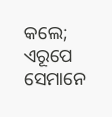କଲେ; ଏରୂପେ ସେମାନେ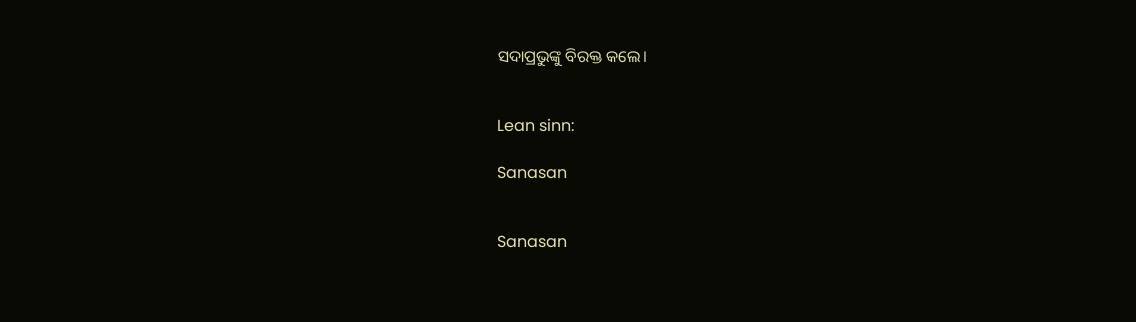ସଦାପ୍ରଭୁଙ୍କୁ ବିରକ୍ତ କଲେ।


Lean sinn:

Sanasan


Sanasan